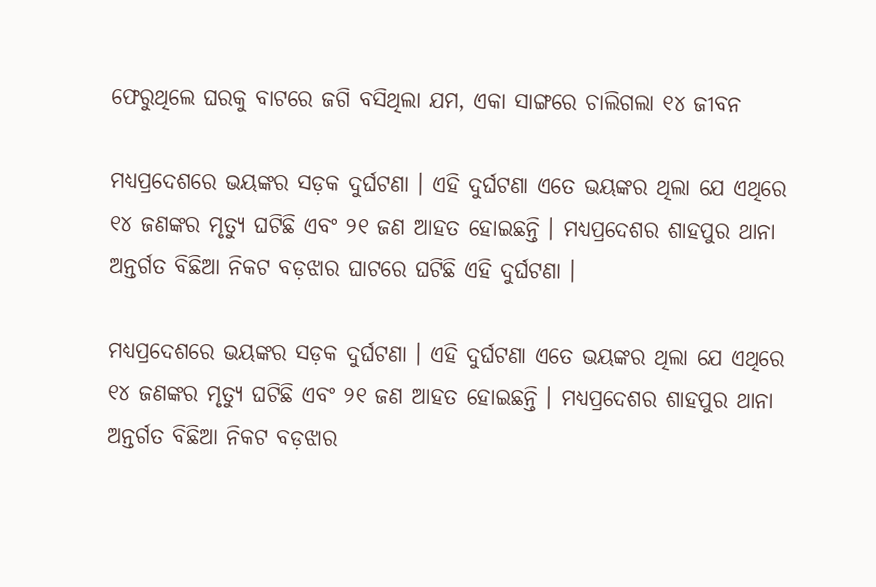ଫେରୁଥିଲେ ଘରକୁ ବାଟରେ ଜଗି ବସିଥିଲା ଯମ, ଏକା ସାଙ୍ଗରେ ଚାଲିଗଲା ୧୪ ଜୀବନ

ମଧ୍ୟପ୍ରଦେଶରେ ଭୟଙ୍କର ସଡ଼କ ଦୁର୍ଘଟଣା । ଏହି ଦୁର୍ଘଟଣା ଏତେ ଭୟଙ୍କର ଥିଲା ଯେ ଏଥିରେ ୧୪ ଜଣଙ୍କର ମୃତ୍ୟୁ ଘଟିଛି ଏବଂ ୨୧ ଜଣ ଆହତ ହୋଇଛନ୍ତି । ମଧ୍ୟପ୍ରଦେଶର ଶାହପୁର ଥାନା ଅନ୍ତର୍ଗତ ବିଛିଆ ନିକଟ ବଡ଼ଝାର ଘାଟରେ ଘଟିଛି ଏହି ଦୁର୍ଘଟଣା ।

ମଧ୍ୟପ୍ରଦେଶରେ ଭୟଙ୍କର ସଡ଼କ ଦୁର୍ଘଟଣା । ଏହି ଦୁର୍ଘଟଣା ଏତେ ଭୟଙ୍କର ଥିଲା ଯେ ଏଥିରେ ୧୪ ଜଣଙ୍କର ମୃତ୍ୟୁ ଘଟିଛି ଏବଂ ୨୧ ଜଣ ଆହତ ହୋଇଛନ୍ତି । ମଧ୍ୟପ୍ରଦେଶର ଶାହପୁର ଥାନା ଅନ୍ତର୍ଗତ ବିଛିଆ ନିକଟ ବଡ଼ଝାର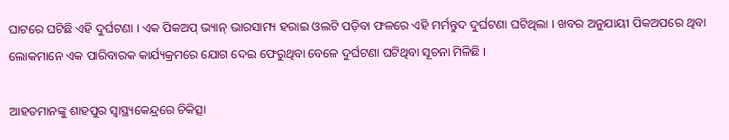ଘାଟରେ ଘଟିଛି ଏହି ଦୁର୍ଘଟଣା । ଏକ ପିକଅପ୍ ଭ୍ୟାନ୍ ଭାରସାମ୍ୟ ହରାଇ ଓଲଟି ପଡ଼ିବା ଫଳରେ ଏହି ମର୍ମନ୍ତୁଦ ଦୁର୍ଘଟଣା ଘଟିଥିଲା । ଖବର ଅନୁଯାୟୀ ପିକଅପରେ ଥିବା ଲୋକମାନେ ଏକ ପାରିବାରକ କାର୍ଯ୍ୟକ୍ରମରେ ଯୋଗ ଦେଇ ଫେରୁଥିବା ବେଳେ ଦୁର୍ଘଟଣା ଘଟିଥିବା ସୂଚନା ମିଳିଛି ।

ଆହତମାନଙ୍କୁ ଶାହପୁର ସ୍ବାସ୍ଥ୍ୟକେନ୍ଦ୍ରରେ ଚିକିତ୍ସା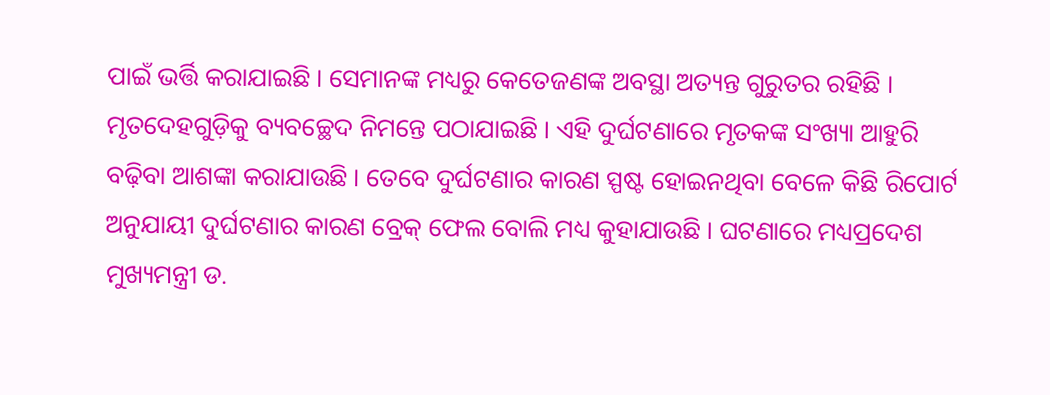ପାଇଁ ଭର୍ତ୍ତି କରାଯାଇଛି । ସେମାନଙ୍କ ମଧ୍ୟରୁ କେତେଜଣଙ୍କ ଅବସ୍ଥା ଅତ୍ୟନ୍ତ ଗୁରୁତର ରହିଛି । ମୃତଦେହଗୁଡ଼ିକୁ ବ୍ୟବଚ୍ଛେଦ ନିମନ୍ତେ ପଠାଯାଇଛି । ଏହି ଦୁର୍ଘଟଣାରେ ମୃତକଙ୍କ ସଂଖ୍ୟା ଆହୁରି ବଢ଼ିବା ଆଶଙ୍କା କରାଯାଉଛି । ତେବେ ଦୁର୍ଘଟଣାର କାରଣ ସ୍ପଷ୍ଟ ହୋଇନଥିବା ବେଳେ କିଛି ରିପୋର୍ଟ ଅନୁଯାୟୀ ଦୁର୍ଘଟଣାର କାରଣ ବ୍ରେକ୍ ଫେଲ ବୋଲି ମଧ୍ୟ କୁହାଯାଉଛି । ଘଟଣାରେ ମଧ୍ୟପ୍ରଦେଶ ମୁଖ୍ୟମନ୍ତ୍ରୀ ଡ.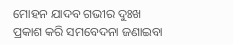ମୋହନ ଯାଦବ ଗଭୀର ଦୁଃଖ ପ୍ରକାଶ କରି ସମବେଦନା ଜଣାଇବା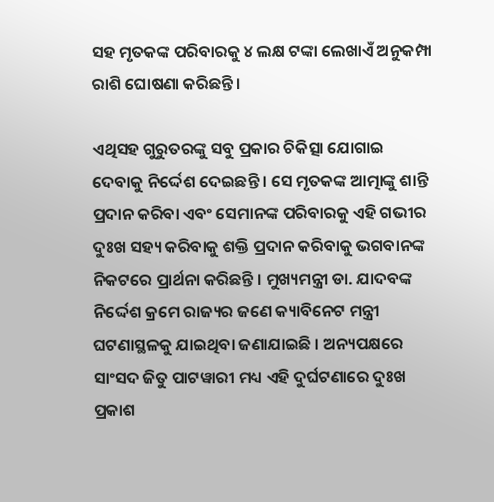ସହ ମୃତକଙ୍କ ପରିବାରକୁ ୪ ଲକ୍ଷ ଟଙ୍କା ଲେଖାଏଁ ଅନୁକମ୍ପା ରାଶି ଘୋଷଣା କରିଛନ୍ତି ।

ଏଥିସହ ଗୁରୁତରଙ୍କୁ ସବୁ ପ୍ରକାର ଚିକିତ୍ସା ଯୋଗାଇ ଦେବାକୁ ନିର୍ଦ୍ଦେଶ ଦେଇଛନ୍ତି । ସେ ମୃତକଙ୍କ ଆତ୍ମାଙ୍କୁ ଶାନ୍ତି ପ୍ରଦାନ କରିବା ଏବଂ ସେମାନଙ୍କ ପରିବାରକୁ ଏହି ଗଭୀର ଦୁଃଖ ସହ୍ୟ କରିବାକୁ ଶକ୍ତି ପ୍ରଦାନ କରିବାକୁ ଭଗବାନଙ୍କ ନିକଟରେ ପ୍ରାର୍ଥନା କରିଛନ୍ତି । ମୁଖ୍ୟମନ୍ତ୍ରୀ ଡା. ଯାଦବଙ୍କ ନିର୍ଦ୍ଦେଶ କ୍ରମେ ରାଜ୍ୟର ଜଣେ କ୍ୟାବିନେଟ ମନ୍ତ୍ରୀ ଘଟଣାସ୍ଥଳକୁ ଯାଇଥିବା ଜଣାଯାଇଛି । ଅନ୍ୟପକ୍ଷରେ ସାଂସଦ ଜିତୁ ପାଟୱାରୀ ମଧ୍ୟ ଏହି ଦୁର୍ଘଟଣାରେ ଦୁଃଖ ପ୍ରକାଶ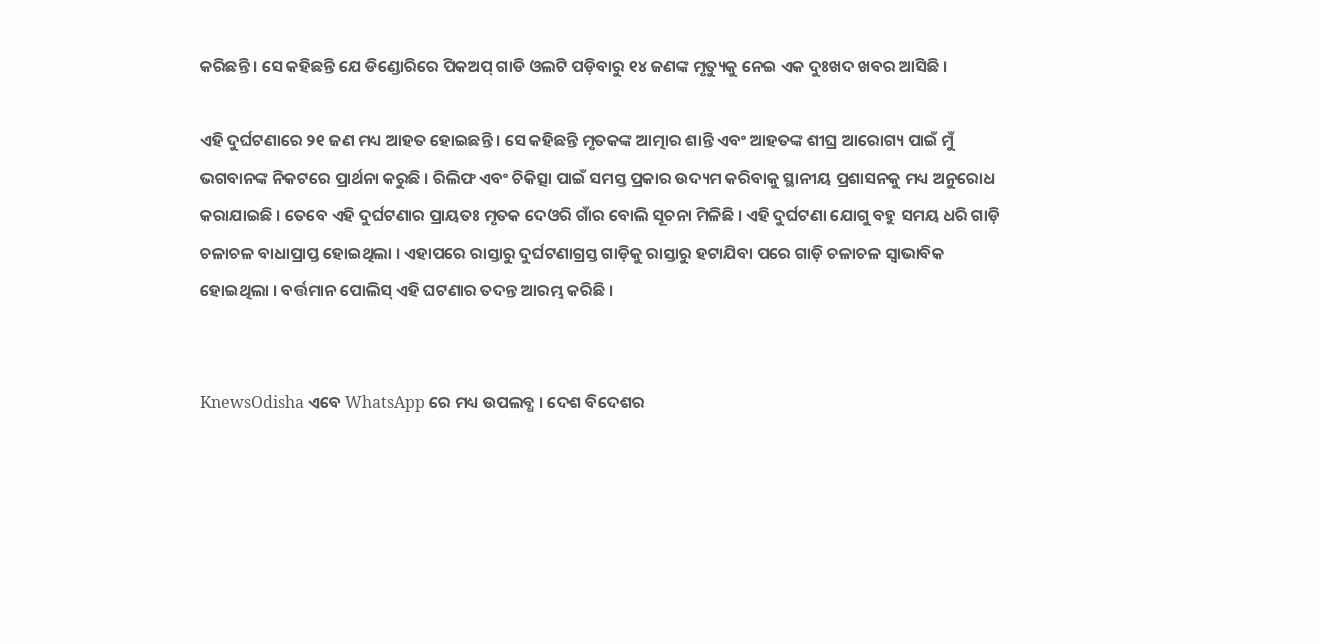କରିଛନ୍ତି । ସେ କହିଛନ୍ତି ଯେ ଡିଣ୍ଡୋରିରେ ପିକଅପ୍ ଗାଡି ଓଲଟି ପଡ଼ିବାରୁ ୧୪ ଜଣଙ୍କ ମୃତ୍ୟୁକୁ ନେଇ ଏକ ଦୁଃଖଦ ଖବର ଆସିଛି ।

ଏହି ଦୁର୍ଘଟଣାରେ ୨୧ ଜଣ ମଧ୍ୟ ଆହତ ହୋଇଛନ୍ତି । ସେ କହିଛନ୍ତି ମୃତକଙ୍କ ଆତ୍ମାର ଶାନ୍ତି ଏବଂ ଆହତଙ୍କ ଶୀଘ୍ର ଆରୋଗ୍ୟ ପାଇଁ ମୁଁ ଭଗବାନଙ୍କ ନିକଟରେ ପ୍ରାର୍ଥନା କରୁଛି । ରିଲିଫ ଏବଂ ଚିକିତ୍ସା ପାଇଁ ସମସ୍ତ ପ୍ରକାର ଉଦ୍ୟମ କରିବାକୁ ସ୍ଥାନୀୟ ପ୍ରଶାସନକୁ ମଧ୍ୟ ଅନୁରୋଧ କରାଯାଇଛି । ତେବେ ଏହି ଦୁର୍ଘଟଣାର ପ୍ରାୟତଃ ମୃତକ ଦେଓରି ଗାଁର ବୋଲି ସୂଚନା ମିଳିଛି । ଏହି ଦୁର୍ଘଟଣା ଯୋଗୁ ବହୁ ସମୟ ଧରି ଗାଡ଼ି ଚଳାଚଳ ବାଧାପ୍ରାପ୍ତ ହୋଇଥିଲା । ଏହାପରେ ରାସ୍ତାରୁ ଦୁର୍ଘଟଣାଗ୍ରସ୍ତ ଗାଡ଼ିକୁ ରାସ୍ତାରୁ ହଟାଯିବା ପରେ ଗାଡ଼ି ଚଳାଚଳ ସ୍ୱାଭାବିକ ହୋଇଥିଲା । ବର୍ତ୍ତମାନ ପୋଲିସ୍‌ ଏହି ଘଟଣାର ତଦନ୍ତ ଆରମ୍ଭ କରିଛି ।


KnewsOdisha ଏବେ WhatsApp ରେ ମଧ୍ୟ ଉପଲବ୍ଧ । ଦେଶ ବିଦେଶର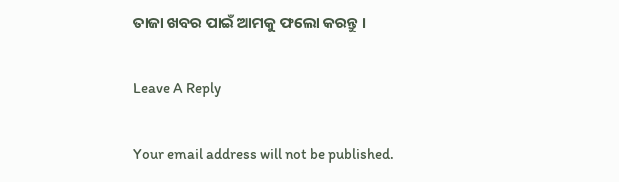ତାଜା ଖବର ପାଇଁ ଆମକୁ ଫଲୋ କରନ୍ତୁ ।

Leave A Reply

Your email address will not be published.